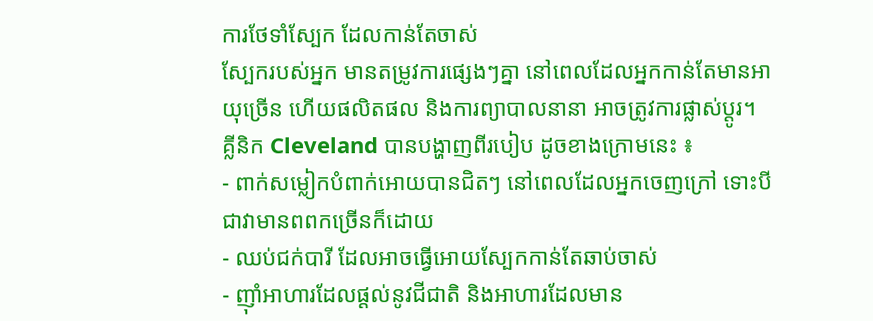ការថែទាំស្បែក ដែលកាន់តែចាស់
ស្បែករបស់អ្នក មានតម្រូវការផ្សេងៗគ្នា នៅពេលដែលអ្នកកាន់តែមានអាយុច្រើន ហើយផលិតផល និងការព្យាបាលនានា អាចត្រូវការផ្លាស់ប្តូរ។
គ្លីនិក Cleveland បានបង្ហាញពីរបៀប ដូចខាងក្រោមនេះ ៖
- ពាក់សម្លៀកបំពាក់អោយបានជិតៗ នៅពេលដែលអ្នកចេញក្រៅ ទោះបីជាវាមានពពកច្រើនក៏ដោយ
- ឈប់ជក់បារី ដែលអាចធ្វើអោយស្បែកកាន់តែឆាប់ចាស់
- ញ៉ាំអាហារដែលផ្តល់នូវជីជាតិ និងអាហារដែលមាន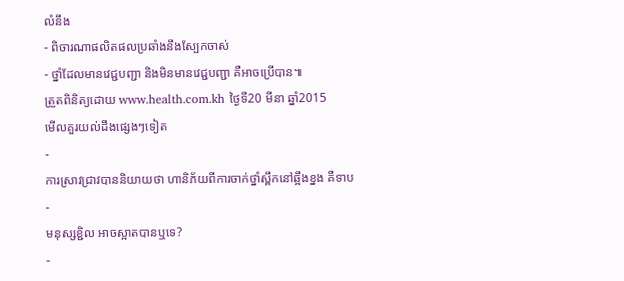លំនឹង
- ពិចារណាផលិតផលប្រឆាំងនឹងស្បែកចាស់
- ថ្នាំដែលមានវេជ្ជបញ្ជា និងមិនមានវេជ្ជបញ្ជា គឺអាចប្រើបាន៕
ត្រួតពិនិត្យដោយ www.health.com.kh ថ្ងៃទី20 មីនា ឆ្នាំ2015
មើលគួរយល់ដឹងផ្សេងៗទៀត
-
ការស្រាវជ្រាវបាននិយាយថា ហានិភ័យពីការចាក់ថ្នាំស្ពឹកនៅឆ្អឹងខ្នង គឺទាប
-
មនុស្សខ្ជិល អាចស្អាតបានឬទេ?
-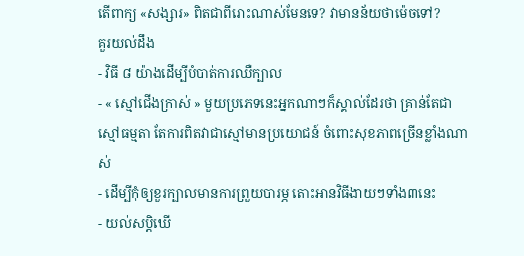តើពាក្យ «សង្សារ» ពិតជាពីរោះណាស់មែនទេ? វាមានន័យថាម៉េចទៅ?
គួរយល់ដឹង
- វិធី ៨ យ៉ាងដើម្បីបំបាត់ការឈឺក្បាល
- « ស្មៅជើងក្រាស់ » មួយប្រភេទនេះអ្នកណាៗក៏ស្គាល់ដែរថា គ្រាន់តែជាស្មៅធម្មតា តែការពិតវាជាស្មៅមានប្រយោជន៍ ចំពោះសុខភាពច្រើនខ្លាំងណាស់
- ដើម្បីកុំឲ្យខួរក្បាលមានការព្រួយបារម្ភ តោះអានវិធីងាយៗទាំង៣នេះ
- យល់សប្តិឃើ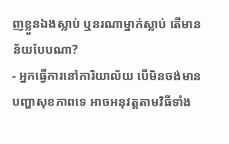ញខ្លួនឯងស្លាប់ ឬនរណាម្នាក់ស្លាប់ តើមានន័យបែបណា?
- អ្នកធ្វើការនៅការិយាល័យ បើមិនចង់មានបញ្ហាសុខភាពទេ អាចអនុវត្តតាមវិធីទាំង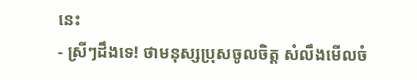នេះ
- ស្រីៗដឹងទេ! ថាមនុស្សប្រុសចូលចិត្ត សំលឹងមើលចំ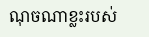ណុចណាខ្លះរបស់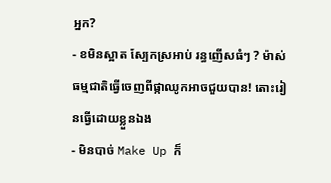អ្នក?
- ខមិនស្អាត ស្បែកស្រអាប់ រន្ធញើសធំៗ ? ម៉ាស់ធម្មជាតិធ្វើចេញពីផ្កាឈូកអាចជួយបាន! តោះរៀនធ្វើដោយខ្លួនឯង
- មិនបាច់ Make Up ក៏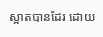ស្អាតបានដែរ ដោយ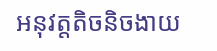អនុវត្តតិចនិចងាយ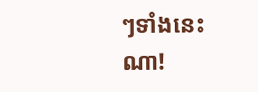ៗទាំងនេះណា!